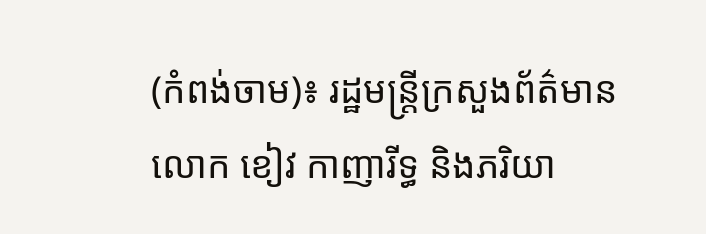(កំពង់ចាម)៖ រដ្ឋមន្រ្តីក្រសួងព័ត៌មាន លោក ខៀវ កាញារីទ្ធ និងភរិយា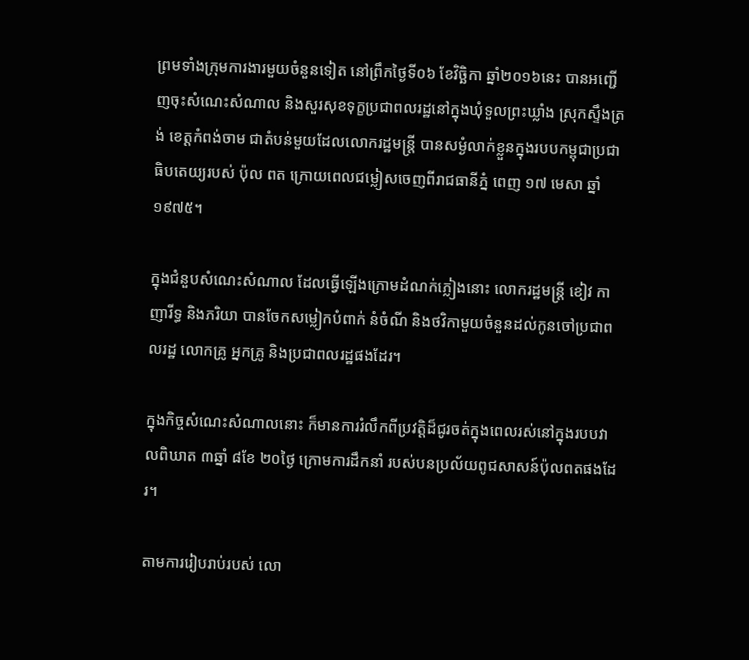ព្រមទាំងក្រុមការងារមួយចំនួនទៀត នៅព្រឹកថ្ងៃទី០៦ ខែវិច្ឆិកា ឆ្នាំ២០១៦នេះ បានអញ្ជើញចុះសំណេះសំណាល និងសួរសុខទុក្ខប្រជាពលរដ្ឋនៅក្នុងឃុំទួលព្រះឃ្លាំង ស្រុកស្ទឹងត្រង់ ខេត្តកំពង់ចាម ជាតំបន់មួយដែលលោករដ្ឋមន្រ្តី បានសម្ងំលាក់ខ្លួនក្នុងរបបកម្ពុជាប្រជាធិបតេយ្យរបស់ ប៉ុល ពត ក្រោយពេលជម្លៀសចេញពីរាជធានីភ្នំ ពេញ ១៧ មេសា ឆ្នាំ១៩៧៥។

ក្នុងជំនួបសំណេះសំណាល ដែលធ្វើឡើងក្រោមដំណក់ភ្លៀងនោះ លោករដ្ឋមន្រ្តី ខៀវ កាញារីទ្ធ និងភរិយា បានចែកសម្លៀកបំពាក់ នំចំណី និងថវិកាមួយចំនួនដល់កូនចៅប្រជាពលរដ្ឋ លោកគ្រូ អ្នកគ្រូ និងប្រជាពលរដ្ឋផងដែរ។

ក្នុងកិច្ចសំណេះសំណាលនោះ ក៏មានការរំលឹកពីប្រវត្តិដ៏ជូរចត់ក្នុងពេលរស់នៅក្នុងរបបវាលពិឃាត ៣ឆ្នាំ ៨ខែ ២០ថ្ងៃ ក្រោមការដឹកនាំ របស់បនប្រល័យពូជសាសន៍ប៉ុលពតផងដែរ។

តាមការរៀបរាប់របស់ លោ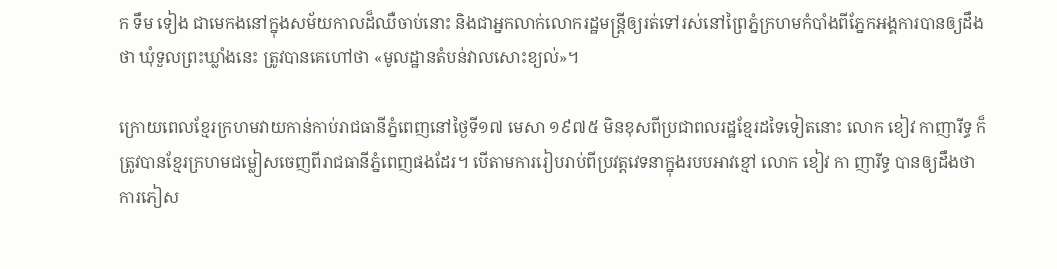ក ទឹម ទៀង ជាមេកងនៅក្នុងសម័យកាលដ៏ឈឺចាប់នោះ និងជាអ្នកលាក់លោករដ្ឋមន្ត្រីឲ្យរត់ទៅរស់នៅព្រៃភ្នំក្រហមកំបាំងពីភ្នែកអង្គការបានឲ្យដឹងថា ឃុំទួលព្រះឃ្លាំងនេះ ត្រូវបានគេហៅថា «មូលដ្ឋានតំបន់វាលសោះខ្យល់»។

ក្រោយពេលខ្មែរក្រហមវាយកាន់កាប់រាជធានីភ្នំពេញនៅថ្ងៃទី១៧ មេសា ១៩៧៥ មិនខុសពីប្រជាពលរដ្ឋខ្មែរដទៃទៀតនោះ លោក ខៀវ កាញារីទ្ធ ក៏ត្រូវបានខ្មែរក្រហមជម្លៀសចេញពីរាជធានីភ្នំពេញផងដែរ។ បើតាមការរៀបរាប់ពីប្រវត្តវេទនាក្នុងរបបអាវខ្មៅ លោក ខៀវ កា ញារីទ្ធ បានឲ្យដឹងថា ការភៀស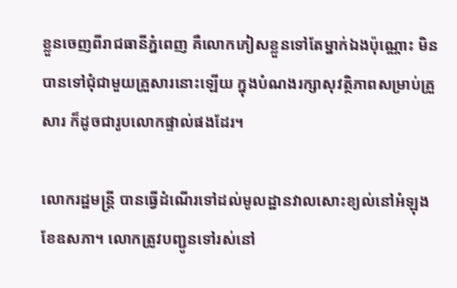ខ្លួនចេញពីរាជធានីភ្នំពេញ គឺលោកភៀសខ្លួនទៅតែម្នាក់ឯងប៉ុណ្ណោះ មិនបានទៅជុំជាមួយគ្រួសារនោះឡើយ ក្នុងបំណងរក្សាសុវត្ថិភាពសម្រាប់គ្រួសារ ក៏ដូចជារូបលោកផ្ទាល់ផងដែរ។

លោករដ្ឋមន្រ្តី បានធ្វើដំណើរទៅដល់មូលដ្ឋានវាលសោះខ្យល់នៅអំឡុងខែឧសភា។ លោកត្រូវបញ្ជូនទៅរស់នៅ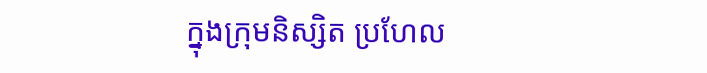ក្នុងក្រុមនិស្សិត ប្រហែល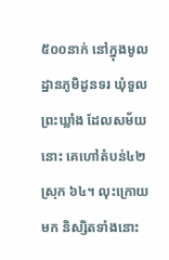៥០០នាក់ នៅក្នុងមូលដ្ឋានភូមិដូនទរ ឃុំទួល ព្រះឃ្លាំង ដែលសម័យនោះ គេហៅតំបន់៤២ ស្រុក ៦៤។ លុះក្រោយមក និស្សិតទាំងនោះ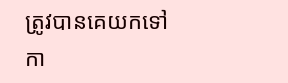ត្រូវបានគេយកទៅកា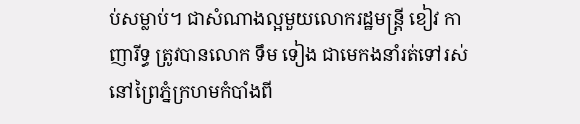ប់សម្លាប់។ ជាសំណាងល្អមួយលោករដ្ឋមន្រ្តី ខៀវ កាញារីទ្ធ ត្រូវបានលោក ទឹម ទៀង ជាមេកងនាំរត់ទៅរស់នៅព្រៃភ្នំក្រហមកំបាំងពី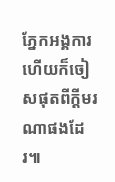ភ្នែកអង្គការ ហើយក៏ចៀសផុតពីក្តីមរណាផងដែរ៕